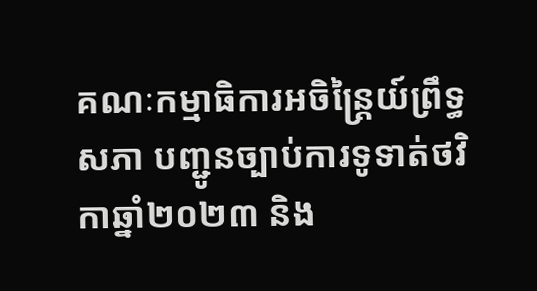គណៈកម្មាធិការអចិន្រ្តៃយ៍ព្រឹទ្ធសភា បញ្ជូនច្បាប់ការទូទាត់ថវិកាឆ្នាំ២០២៣ និង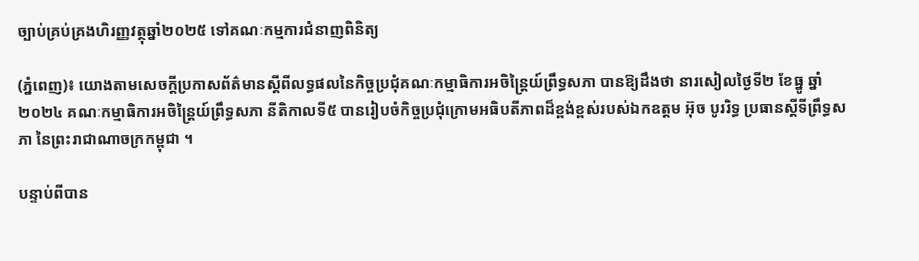ច្បាប់គ្រប់គ្រងហិរញ្ញវត្ថុឆ្នាំ២០២៥ ទៅគណៈកម្មការជំនាញពិនិត្យ

(ភ្នំពេញ)៖ យោងតាមសេចក្តីប្រកាសព័ត៌មានស្តីពីលទ្ធផលនៃកិច្ចប្រជុំគណៈកម្មាធិការអចិន្ត្រៃយ៍ព្រឹទ្ធសភា បានឱ្យដឹងថា នារសៀលថ្ងៃទី២ ខែធ្នូ ឆ្នាំ២០២៤ គណៈកម្មាធិការអចិន្ត្រៃយ៍ព្រឹទ្ធសភា នីតិកាលទី៥ បានរៀបចំកិច្ចប្រជុំក្រោមអធិបតីភាពដ៏ខ្ពង់ខ្ពស់របស់ឯកឧត្តម អ៊ុច បូររិទ្ធ ប្រធានស្តីទីព្រឹទ្ធសភា នៃព្រះរាជាណាចក្រកម្ពុជា ។

បន្ទាប់ពីបាន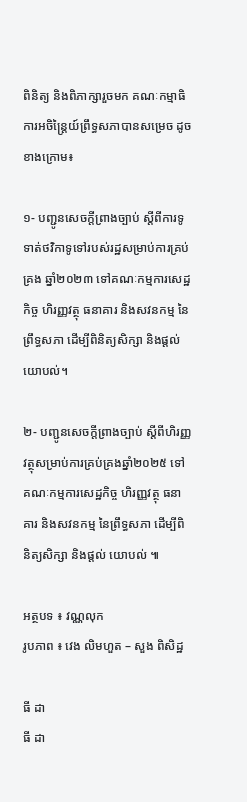ពិនិត្យ និងពិភាក្សារួចមក គណៈកម្មាធិការអចិន្ត្រៃយ៍ព្រឹទ្ធសភាបានសម្រេច ដូចខាងក្រោម៖

១- បញ្ជូនសេចក្តីព្រាងច្បាប់ ស្តីពីការទូទាត់ថវិកាទូទៅរបស់រដ្ឋសម្រាប់ការគ្រប់គ្រង ឆ្នាំ២០២៣ ទៅគណៈកម្មការសេដ្ឋកិច្ច ហិរញ្ញវត្ថុ ធនាគារ និងសវនកម្ម នៃព្រឹទ្ធសភា ដើម្បីពិនិត្យសិក្សា និងផ្តល់យោបល់។

២- បញ្ជូនសេចក្តីព្រាងច្បាប់ ស្តីពីហិរញ្ញវត្ថុសម្រាប់ការគ្រប់គ្រងឆ្នាំ២០២៥ ទៅគណៈកម្មការសេដ្ឋកិច្ច ហិរញ្ញវត្ថុ ធនាគារ និងសវនកម្ម នៃព្រឹទ្ធសភា ដើម្បីពិនិត្យសិក្សា និងផ្តល់ យោបល់ ៕

អត្ថបទ ៖ វណ្ណលុក
រូបភាព ៖ វេង លិមហួត – សួង ពិសិដ្ឋ

ធី ដា
ធី ដា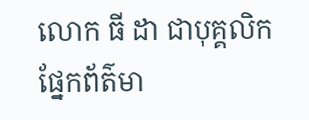លោក ធី ដា ជាបុគ្គលិកផ្នែកព័ត៌មា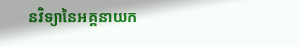នវិទ្យានៃអគ្គនាយក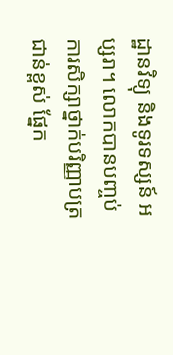ដ្ឋានវិទ្យុ និងទូរទស្សន៍ អប្សរា។ លោកបានបញ្ចប់ការសិក្សាថ្នាក់បរិញ្ញាបត្រជាន់ខ្ពស់ ផ្នែក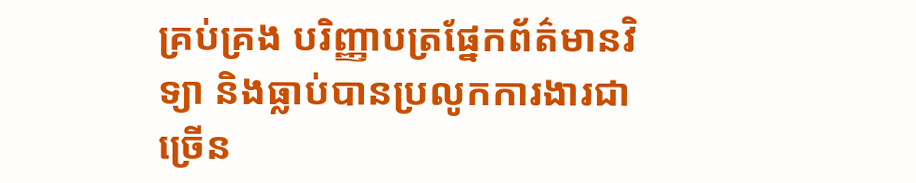គ្រប់គ្រង បរិញ្ញាបត្រផ្នែកព័ត៌មានវិទ្យា និងធ្លាប់បានប្រលូកការងារជាច្រើន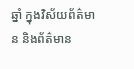ឆ្នាំ ក្នុងវិស័យព័ត៌មាន និងព័ត៌មាន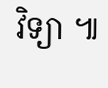វិទ្យា ៕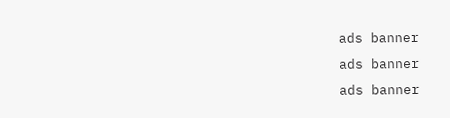ads banner
ads banner
ads banner